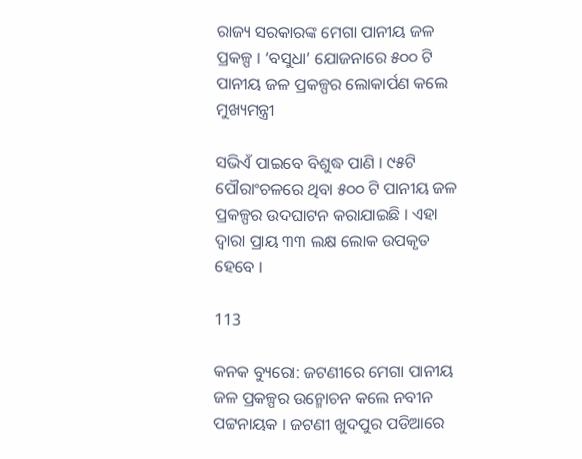ରାଜ୍ୟ ସରକାରଙ୍କ ମେଗା ପାନୀୟ ଜଳ ପ୍ରକଳ୍ପ । ‘ବସୁଧା’ ଯୋଜନାରେ ୫୦୦ ଟି ପାନୀୟ ଜଳ ପ୍ରକଳ୍ପର ଲୋକାର୍ପଣ କଲେ ମୁଖ୍ୟମନ୍ତ୍ରୀ

ସଭିଏଁ ପାଇବେ ବିଶୁଦ୍ଧ ପାଣି । ୯୫ଟି ପୌରାଂଚଳରେ ଥିବା ୫୦୦ ଟି ପାନୀୟ ଜଳ ପ୍ରକଳ୍ପର ଉଦଘାଟନ କରାଯାଇଛି । ଏହା ଦ୍ୱାରା ପ୍ରାୟ ୩୩ ଲକ୍ଷ ଲୋକ ଉପକୃତ ହେବେ ।

113

କନକ ବ୍ୟୁରୋ: ଜଟଣୀରେ ମେଗା ପାନୀୟ ଜଳ ପ୍ରକଳ୍ପର ଉନ୍ମୋଚନ କଲେ ନବୀନ ପଟ୍ଟନାୟକ । ଜଟଣୀ ଖୁଦପୁର ପଡିଆରେ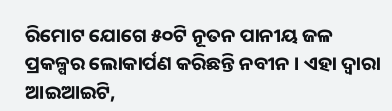ରିମୋଟ ଯୋଗେ ୫୦ଟି ନୂତନ ପାନୀୟ ଜଳ ପ୍ରକଳ୍ପର ଲୋକାର୍ପଣ କରିଛନ୍ତି ନବୀନ । ଏହା ଦ୍ୱାରା ଆଇଆଇଟି,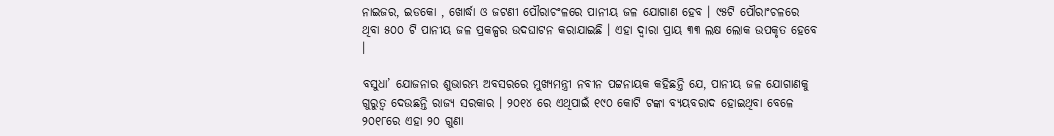ନାଇଜର, ଇଡକୋ , ଖୋର୍ଦ୍ଧା ଓ ଜଟଣୀ ପୌରାଚଂଳରେ ପାନୀୟ ଜଳ ଯୋଗାଣ ହେବ । ୯୫ଟି ପୌରାଂଚଳରେ ଥିବା ୫୦୦ ଟି ପାନୀୟ ଜଳ ପ୍ରକଳ୍ପର ଉଦଘାଟନ କରାଯାଇଛି । ଏହା ଦ୍ୱାରା ପ୍ରାୟ ୩୩ ଲକ୍ଷ ଲୋକ ଉପକୃତ ହେବେ ।

ବସୁଧା’ ଯୋଜନାର ଶୁଭାରମ୍ଭ ଅବସରରେ ମୁଖ୍ୟମନ୍ତ୍ରୀ ନବୀନ ପଟ୍ଟନାୟକ କହିଛନ୍ତି ଯେ, ପାନୀୟ ଜଳ ଯୋଗାଣକୁ ଗୁରୁତ୍ୱ ଦେଉଛନ୍ତି ରାଜ୍ୟ ସରକାର । ୨୦୧୪ ରେ ଏଥିପାଇଁ ୧୯୦ କୋଟି ଟଙ୍କା ବ୍ୟୟବରାଦ ହୋଇଥିବା ବେଳେ ୨୦୧୮ରେ ଏହା ୨୦ ଗୁଣା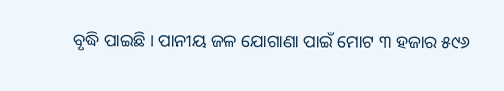ବୃଦ୍ଧି ପାଇଛି । ପାନୀୟ ଜଳ ଯୋଗାଣା ପାଇଁ ମୋଟ ୩ ହଜାର ୫୯୬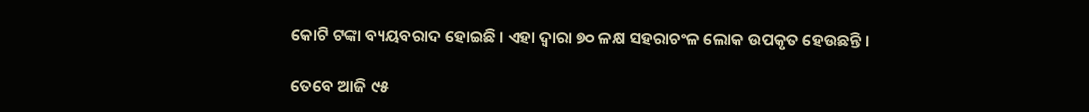କୋଟି ଟଙ୍କା ବ୍ୟୟବରାଦ ହୋଇଛି । ଏହା ଦ୍ୱାରା ୭୦ ଳକ୍ଷ ସହରାଚଂଳ ଲୋକ ଉପକୃତ ହେଉଛନ୍ତି ।

ତେବେ ଆଜି ୯୫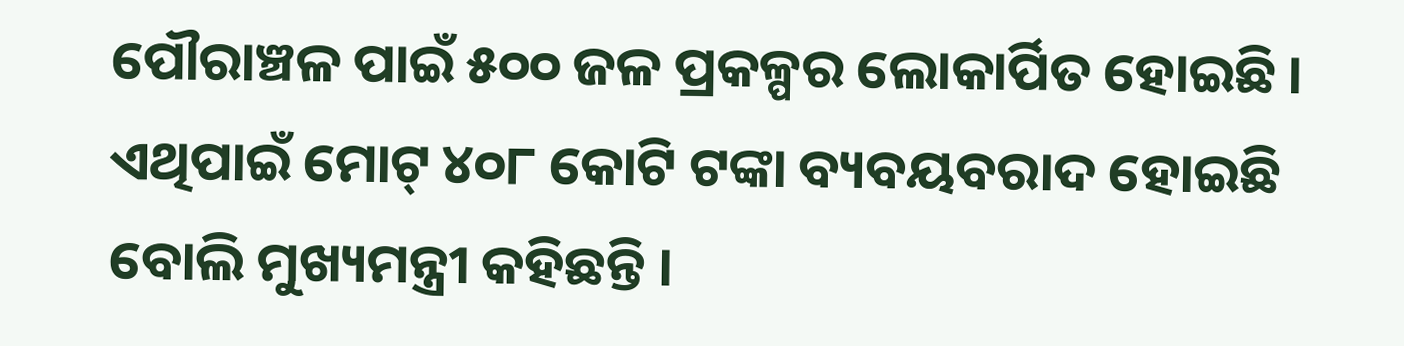ପୌରାଞ୍ଚଳ ପାଇଁ ୫୦୦ ଜଳ ପ୍ରକଳ୍ପର ଲୋକାର୍ପିତ ହୋଇଛି । ଏଥିପାଇଁ ମୋଟ୍ ୪୦୮ କୋଟି ଟଙ୍କା ବ୍ୟବୟବରାଦ ହୋଇଛି ବୋଲି ମୁଖ୍ୟମନ୍ତ୍ରୀ କହିଛନ୍ତି ।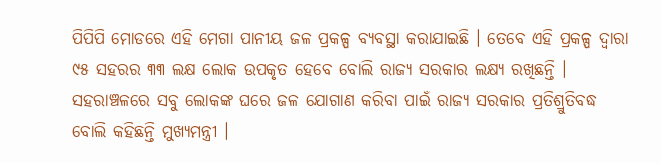ପିପିପି ମୋଡରେ ଏହି ମେଗା ପାନୀୟ ଜଳ ପ୍ରକଳ୍ପ ବ୍ୟବସ୍ଥା କରାଯାଇଛି । ତେବେ ଏହି ପ୍ରକଳ୍ପ ଦ୍ୱାରା ୯୫ ସହରର ୩୩ ଲକ୍ଷ ଲୋକ ଉପକୃତ ହେବେ ବୋଲି ରାଜ୍ୟ ସରକାର ଲକ୍ଷ୍ୟ ରଖିଛନ୍ତି । ସହରାଞ୍ଚଳରେ ସବୁ ଲୋକଙ୍କ ଘରେ ଜଳ ଯୋଗାଣ କରିବା ପାଇଁ ରାଜ୍ୟ ସରକାର ପ୍ରତିଶ୍ରୁତିବଦ୍ଧ ବୋଲି କହିଛନ୍ତି ମୁଖ୍ୟମନ୍ତ୍ରୀ ।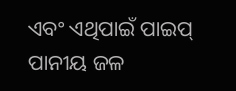ଏବଂ ଏଥିପାଇଁ ପାଇପ୍ ପାନୀୟ ଜଳ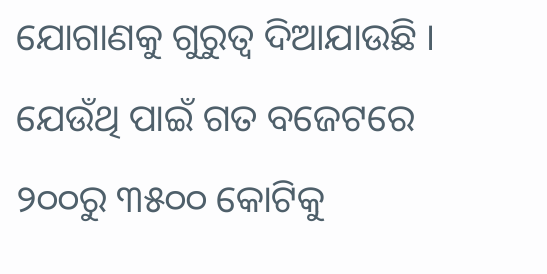ଯୋଗାଣକୁ ଗୁରୁତ୍ୱ ଦିଆଯାଉଛି । ଯେଉଁଥି ପାଇଁ ଗତ ବଜେଟରେ ୨୦୦ରୁ ୩୫୦୦ କୋଟିକୁ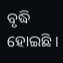ବୃଦ୍ଧି ହୋଇଛି ।